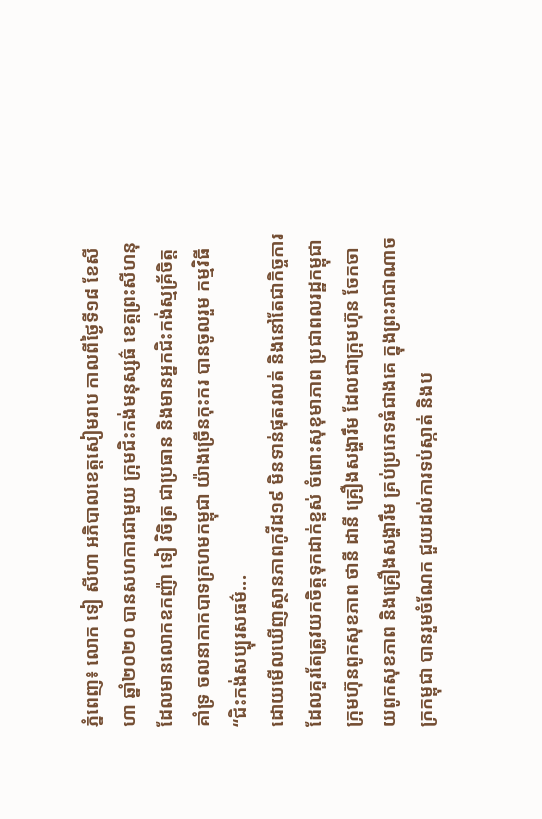ភ្នំពេញ៖ លោក ទៀ សីហា អភិបាលខេត្តសៀមរាប កាលពីថ្ងៃទី១៨ ខែសីហា ឆ្នាំ២០២០ បានសហការជាមួយ ក្រុមជិះកង់មនុស្សធ៌ ខេត្តព្រះសីហនុ ដែលមានលោកឧកញ៉ា ទៀ វិចិត្រ ជាប្រធាន និងមានអ្នកជិះកង់ស្មគ្រ័ចិត្ត គាំទ្រ ចលនាកាកបាទក្រហមកម្ពុជា យ៉ាងច្រើនកុះករ បានចូលរួម កម្មវិធី “ជិះកង់សប្បុរសធម៌...
ដោយមើលឃើញស្ថានភាពកូវីដ១៩ មិនទាន់ផុតរលត់ និងនៅតែជាកិច្ចការ ដែលគួរតែត្រូវយកចិត្តទុកដាក់ខ្ពស់ ចំពោះសុខុមាភាព ប្រជាពលរដ្ឋកម្ពុជា ក្រុមហ៊ុនពូកសុខភាព ថានី ដានី គ្រឿងសង្ហារឹម ដែលជាក្រុមហ៊ុន ចែកចាយពូកសុខភាព និងគ្រឿងសង្ហារឹម គ្រប់ប្រភេទធំជាងគេ ក្នុងព្រះរាជាណាចក្រកម្ពុជា បានរួមចំណែក ជួយដល់ការទប់ស្កាត់ និងប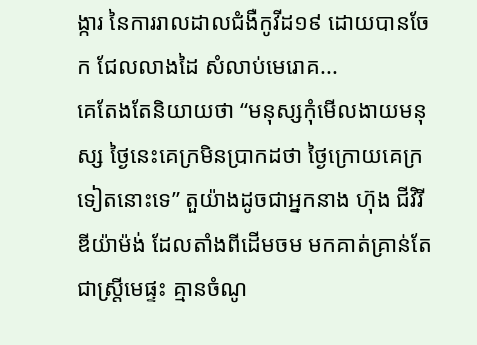ង្ការ នៃការរាលដាលជំងឺកូវីដ១៩ ដោយបានចែក ជែលលាងដៃ សំលាប់មេរោគ...
គេតែងតែនិយាយថា “មនុស្សកុំមើលងាយមនុស្ស ថ្ងៃនេះគេក្រមិនប្រាកដថា ថ្ងៃក្រោយគេក្រទៀតនោះទេ” តួយ៉ាងដូចជាអ្នកនាង ហ៊ុង ជីវិរីឌីយ៉ាម៉ង់ ដែលតាំងពីដើមចម មកគាត់គ្រាន់តែជាស្ត្រីមេផ្ទះ គ្មានចំណូ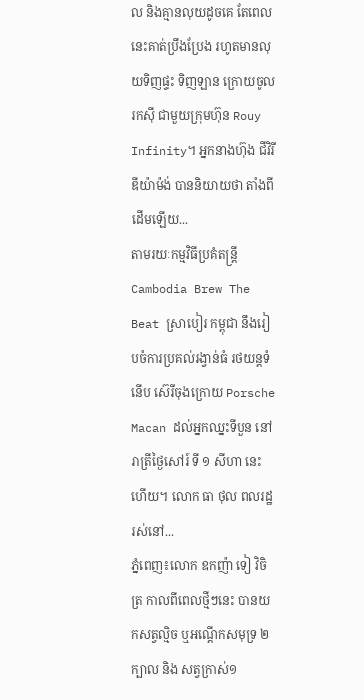ល និងគ្មានលុយដូចគេ តែពេលនេះគាត់ប្រឹងប្រែង រហូតមានលុយទិញផ្ទះ ទិញឡាន ក្រោយចូលរកស៊ី ជាមួយក្រុមហ៊ុន Rouy Infinity។ អ្នកនាងហ៊ុង ជីវិរីឌីយ៉ាម៉ង់ បាននិយាយថា តាំងពីដើមឡើយ...
តាមរយៈកម្មវិធីប្រគំតន្រ្តី Cambodia Brew The Beat ស្រាបៀរ កម្ពុជា នឹងរៀបចំការប្រគល់រង្វាន់ធំ រថយន្តទំនើប ស៊េរីចុងក្រោយ Porsche Macan ដល់អ្នកឈ្នះទីបួន នៅរាត្រីថ្ងៃសៅរ៍ ទី ១ សីហា នេះហើយ។ លោក ធា ថុល ពលរដ្ឋរស់នៅ...
ភ្នំពេញ៖លោក ឧកញ៉ា ទៀ វិចិត្រ កាលពីពេលថ្មីៗនេះ បានយកសត្វល្មិច ឬអណ្តើកសមុទ្រ ២ក្បាល និង សត្វក្រាស់១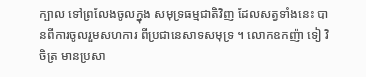ក្បាល ទៅព្រលែងចូលក្នុង សមុទ្រធម្មជាតិវិញ ដែលសត្វទាំងនេះ បានពីការចូលរួមសហការ ពីប្រជានេសាទសមុទ្រ ។ លោកឧកញ៉ា ទៀ វិចិត្រ មានប្រសា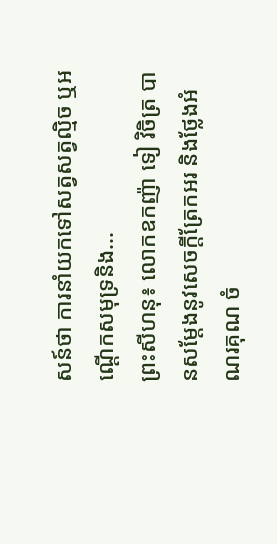សន៍ថា ការនាំយកទៅសត្វសត្វល្មិច ឬអណ្តើកសមុទ្រនិង...
ព្រះសីហនុ៖ លោកឧកញ៉ា ទៀ វិចិត្រ បានសម្តែងនូវសេចក្តីត្រែកអរ និងថ្លែងអំណរគុណ ចំ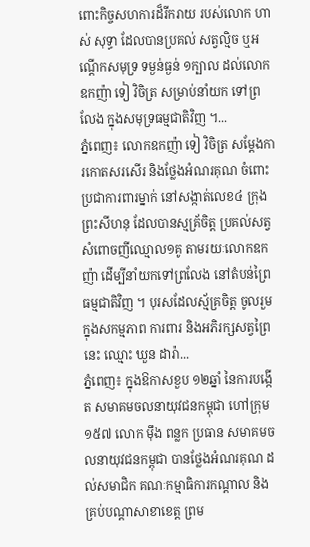ពោះកិច្ចសហការដ៏រីករាយ របស់លោក ហាស់ សុទ្ធា ដែលបានប្រគល់ សត្វល្មិច ឬអណ្តើកសមុទ្រ ទម្ងន់ធ្ងន់ ១ក្បាល ដល់លោកឧកញ៉ា ទៀ វិចិត្រ សម្រាប់នាំយក ទៅព្រលែង ក្នុងសមុទ្រធម្មជាតិវិញ ។...
ភ្នំពេញ៖ លោកឧកញ៉ា ទៀ វិចិត្រ សម្តែងការកោតសរសើរ និងថ្លែងអំណរគុណ ចំពោះប្រជាការពារម្នាក់ នៅសង្កាត់លេខ៤ ក្រុងព្រះសីហនុ ដែលបានស្មគ្រ័ចិត្ត ប្រគល់សត្វសំពោចញីឈ្មោល១គូ តាមរយៈលោកឧកញ៉ា ដើម្បីនាំយកទៅព្រលែង នៅតំបន់ព្រៃធម្មជាតិវិញ ។ បុរសដែលស្ម័គ្រចិត្ត ចូលរួមក្នុងសកម្មភាព ការពារ និងអភិរក្សសត្វព្រៃនេះ ឈ្មោះ ឃួន ដារ៉ា...
ភ្នំពេញ៖ ក្នុងឱកាសខួប ១២ឆ្នាំ នៃការបង្កើត សមាគមចលនាយុវជនកម្ពុជា ហៅក្រុម១៥៧ លោក ម៉ឹង ពន្លក ប្រធាន សមាគមចលនាយុវជនកម្ពុជា បានថ្លែងអំណរគុណ ដល់សមាជិក គណៈកម្មាធិការកណ្តាល និងគ្រប់បណ្តាសាខាខេត្ត ព្រម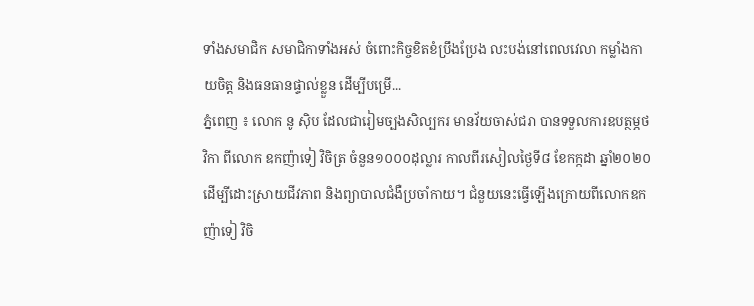ទាំងសមាជិក សមាជិកាទាំងអស់ ចំពោះកិច្ចខិតខំប្រឹងប្រែង លះបង់នៅពេលវេលា កម្លាំងកាយចិត្ត និងធនធានផ្ទាល់ខ្លួន ដើម្បីបម្រើ...
ភ្នំពេញ ៖ លោក នូ ស៊ិប ដែលជារៀមច្បងសិល្បករ មានវ័យចាស់ជរា បានទទួលការឧបត្ថម្ភថវិកា ពីលោក ឧកញ៉ាទៀ វិចិត្រ ចំនួន១០០០ដុល្លារ កាលពីរសៀលថ្ងៃទី៨ ខែកក្កដា ឆ្នាំ២០២០ ដើម្បីដោះស្រាយជីវភាព និងព្យាបាលជំងឺប្រចាំកាយ។ ជំនួយនេះធ្វើឡើងក្រោយពីលោកឧកញ៉ាទៀ វិចិ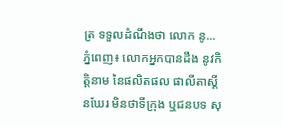ត្រ ទទួលដំណឹងថា លោក នូ...
ភ្នំពេញ៖ លោកអ្នកបានដឹង នូវកិត្តិនាម នៃផលិតផល ផាលីតាស្គីនឃែរ មិនថាទីក្រុង ឬជនបទ សុ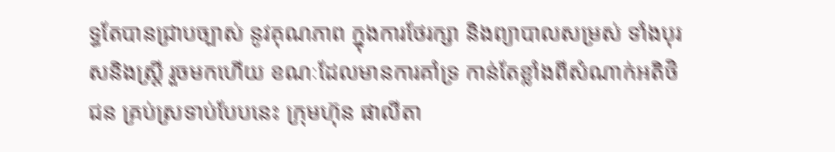ទ្ធតែបានជ្រាបច្បាស់ នូវគុណភាព ក្នុងការថែរក្សា និងព្យាបាលសម្រស់ ទាំងបុរសនិងស្ត្រី រួចមកហើយ ខណៈដែលមានការគាំទ្រ កាន់តែខ្លាំងពីសំណាក់អតិថិជន គ្រប់ស្រទាប់បែបនេះ ក្រុមហ៊ុន ផាលីតា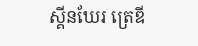ស្គីនឃែរ ត្រេឌី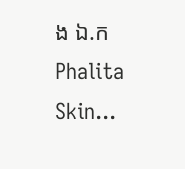ង ឯ.ក Phalita Skin...